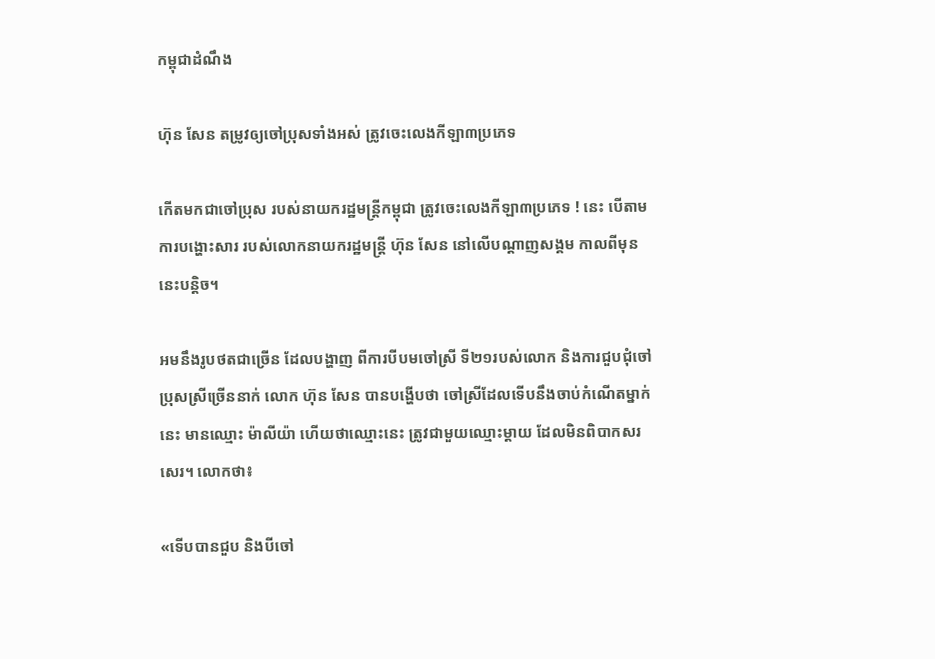កម្ពុជាដំណឹង

ហ៊ុន សែន តម្រូវឲ្យចៅប្រុសទាំងអស់ ត្រូវចេះលេងកីឡា៣ប្រភេទ

កើតមកជាចៅប្រុស របស់នាយករដ្ឋមន្ត្រីកម្ពុជា ត្រូវចេះលេងកីឡា៣ប្រភេទ ! នេះ បើតាមការបង្ហោះសារ របស់លោកនាយករដ្ឋមន្ត្រី ហ៊ុន សែន នៅលើបណ្ដាញសង្គម កាលពីមុននេះបន្តិច។

អមនឹងរូបថតជាច្រើន ដែលបង្ហាញ ពីការបីបមចៅស្រី ទី២១របស់លោក និងការជួបជុំចៅប្រុសស្រីច្រើននាក់ លោក ហ៊ុន សែន បានបង្ហើបថា ចៅស្រីដែលទើបនឹងចាប់កំណើតម្នាក់នេះ មានឈ្មោះ ម៉ាលីយ៉ា ហើយថាឈ្មោះនេះ ត្រូវជាមួយឈ្មោះម្ដាយ ដែលមិនពិបាកសរសេរ។ លោកថា៖

«ទើបបានជួប និងបីចៅ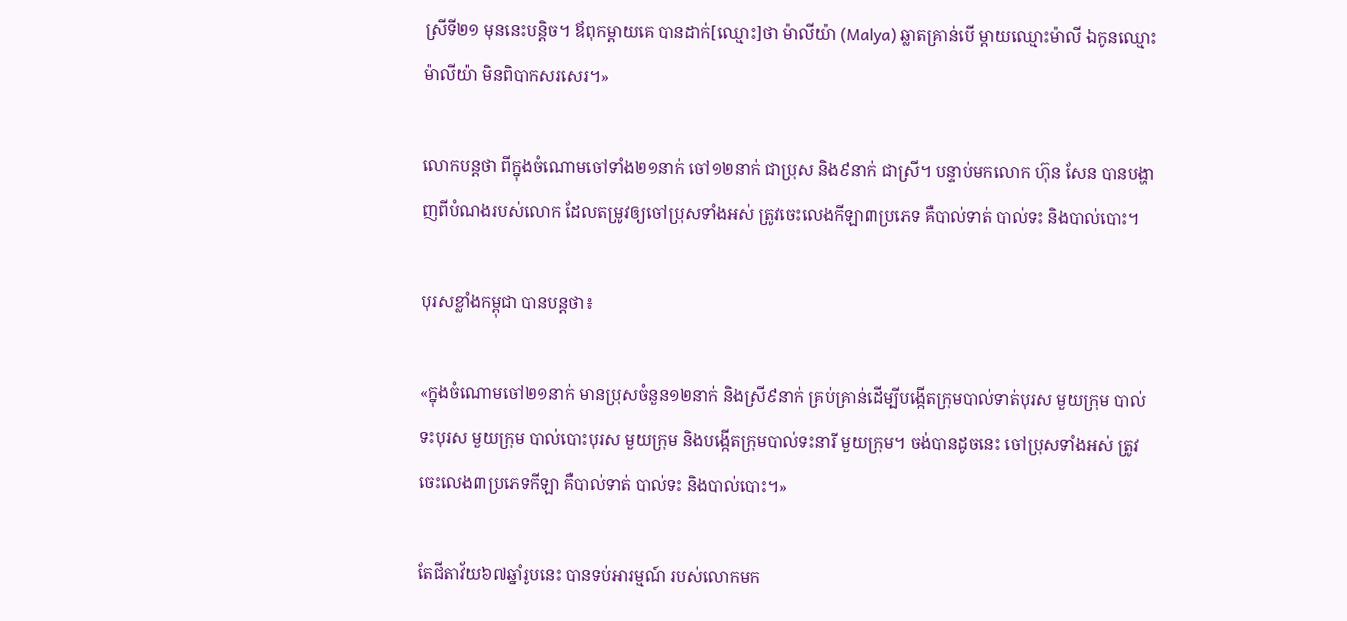ស្រីទី២១ មុននេះបន្តិច។ ឪពុកម្តាយគេ បានដាក់[ឈ្មោះ]ថា ម៉ាលីយ៉ា (Malya) ឆ្លាតគ្រាន់បើ ម្តាយឈ្មោះម៉ាលី ឯកូនឈ្មោះម៉ាលីយ៉ា មិនពិបាកសរសេរ។»

លោកបន្តថា ពីក្នុងចំណោមចៅទាំង២១នាក់ ចៅ១២នាក់ ជាប្រុស និង៩នាក់ ជាស្រី។ បន្ទាប់មកលោក ហ៊ុន សែន បានបង្ហាញពីបំណងរបស់លោក ដែលតម្រូវឲ្យចៅប្រុសទាំងអស់ ត្រូវចេះលេងកីឡា៣ប្រភេទ គឺបាល់ទាត់ បាល់ទះ និងបាល់បោះ។

បុរសខ្លាំងកម្ពុជា បានបន្តថា៖

«ក្នុងចំណោមចៅ២១នាក់ មានប្រុសចំនួន១២នាក់ និងស្រី៩នាក់ គ្រប់គ្រាន់ដើម្បីបង្កើតក្រុមបាល់ទាត់បុរស មួយក្រុម បាល់ទះបុរស មួយក្រុម បាល់បោះបុរស មួយក្រុម និងបង្កើតក្រុមបាល់ទះនារី មួយក្រុម។ ចង់បានដូចនេះ ចៅប្រុសទាំងអស់ ត្រូវចេះលេង៣ប្រភេទកីឡា គឺបាល់ទាត់ បាល់ទះ និងបាល់បោះ។»

តែជីតាវ័យ៦៧ឆ្នាំរូបនេះ បានទប់អារម្មណ៍ របស់លោកមក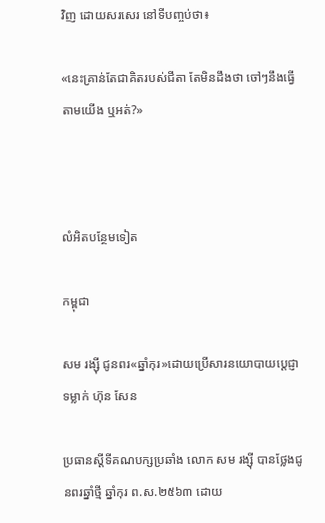វិញ ដោយសរសេរ នៅទីបញ្ចប់ថា៖

«នេះគ្រាន់តែជាគិតរបស់ជីតា តែមិនដឹងថា ចៅៗនឹងធ្វើតាមយើង ឬអត់?»



លំអិតបន្ថែមទៀត

កម្ពុជា

សម រង្ស៊ី ជូនពរ«ឆ្នាំកុរ»ដោយប្រើសារនយោបាយប្ដេជ្ញាទម្លាក់ ហ៊ុន សែន

ប្រធានស្ដីទីគណបក្សប្រឆាំង លោក សម រង្ស៊ី បានថ្លែងជូនពរឆ្នាំថ្មី ឆ្នាំកុរ ព.ស.២៥៦៣ ដោយ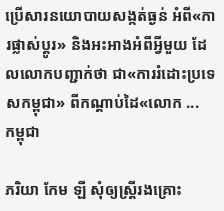ប្រើសារនយោបាយសង្កត់ធ្ងន់ អំពី«ការផ្លាស់ប្ដូរ» និងអះអាងអំពីអ្វីមួយ ដែលលោកបញ្ជាក់ថា ជា«ការរំដោះប្រទេសកម្ពុជា» ពីកណ្ដាប់ដៃ«លោក ...
កម្ពុជា

ភរិយា កែម ឡី សុំឲ្យស្ត្រីរងគ្រោះ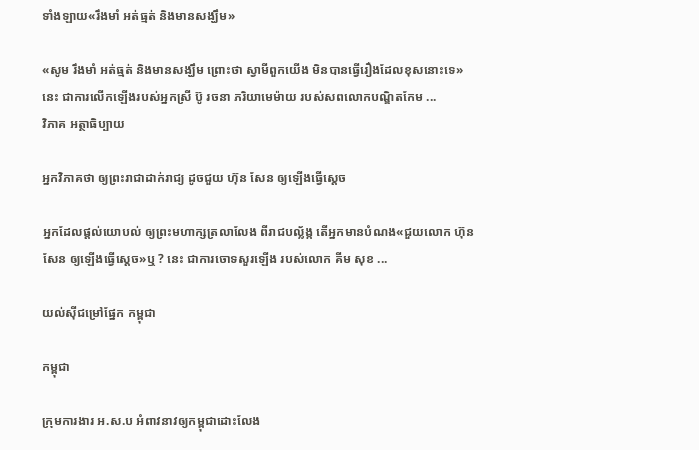ទាំងឡាយ«រឹងមាំ អត់ធ្មត់ និងមានសង្ឃឹម»

«សូម រឹងមាំ អត់ធ្មត់ និងមានសង្ឃឹម ព្រោះថា ស្វាមីពួកយើង មិនបានធ្វើរឿងដែលខុសនោះទេ» នេះ ជាការលើកឡើងរបស់អ្នកស្រី ប៊ូ រចនា ភរិយាមេម៉ាយ របស់សពលោកបណ្ឌិតកែម ...
វិភាគ អត្ថាធិប្បាយ

អ្នកវិភាគថា ឲ្យព្រះរាជាដាក់រាជ្យ ដូចជួយ ហ៊ុន សែន ឲ្យឡើងធ្វើស្ដេច

អ្នកដែលផ្ដល់យោបល់ ឲ្យព្រះមហាក្សត្រលាលែង ពីរាជបល្ល័ង្ក តើអ្នកមានបំណង«ជួយលោក ហ៊ុន សែន ឲ្យឡើងធ្វើស្ដេច»ឬ ? នេះ ជាការចោទសួរឡើង របស់លោក គីម សុខ ...

យល់ស៊ីជម្រៅផ្នែក កម្ពុជា

កម្ពុជា

ក្រុមការងារ អ.ស.ប អំពាវនាវឲ្យកម្ពុជាដោះលែង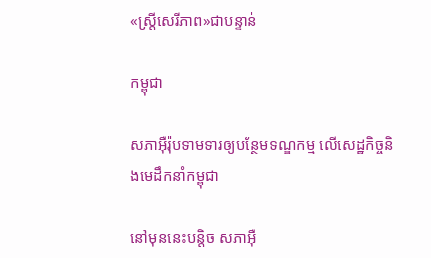«ស្ត្រីសេរីភាព»ជាបន្ទាន់

កម្ពុជា

សភាអ៊ឺរ៉ុបទាមទារឲ្យបន្ថែមទណ្ឌកម្ម លើសេដ្ឋកិច្ចនិងមេដឹកនាំកម្ពុជា

នៅមុននេះបន្តិច សភាអ៊ឺ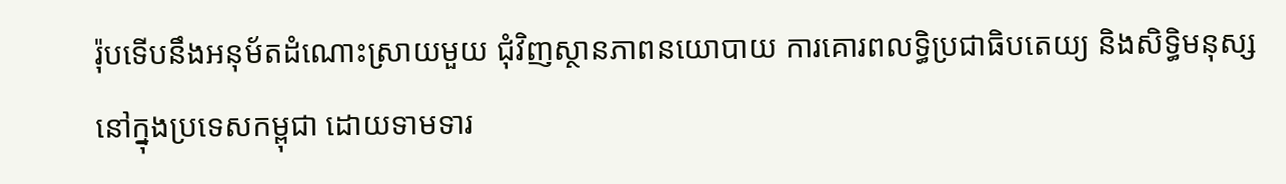រ៉ុបទើបនឹងអនុម័តដំណោះស្រាយមួយ ជុំវិញស្ថានភាពនយោបាយ ការគោរពលទ្ធិប្រជាធិបតេយ្យ និងសិទ្ធិមនុស្ស នៅក្នុងប្រទេសកម្ពុជា ដោយទាមទារ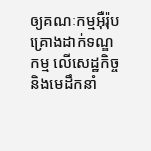ឲ្យគណៈកម្មអ៊ឺរ៉ុប គ្រោងដាក់ទណ្ឌកម្ម លើសេដ្ឋកិច្ចនិងមេដឹកនាំ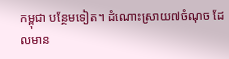កម្ពុជា បន្ថែមទៀត។ ដំណោះស្រាយ៧ចំណុច ដែលមាន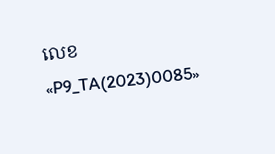លេខ «P9_TA(2023)0085»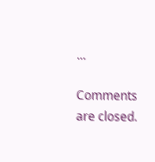...

Comments are closed.